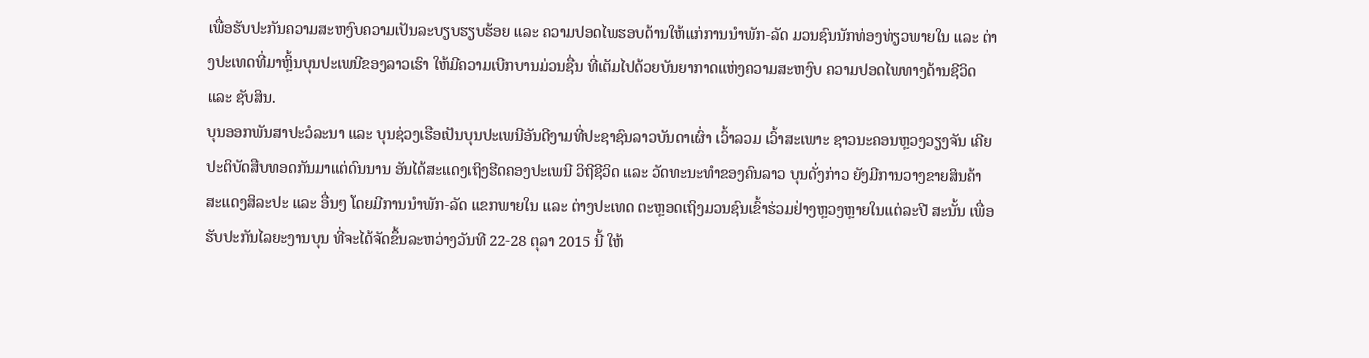ເພື່ອຮັບປະກັນຄວາມສະຫງົບຄວາມເປັນລະບຽບຮຽບຮ້ອຍ ແລະ ຄວາມປອດໄພຮອບດ້ານໃຫ້ແກ່ການນຳພັກ-ລັດ ມວນຊົນນັກທ່ອງທ່ຽວພາຍໃນ ແລະ ຕ່າງປະເທດທີ່ມາຫຼິ້ນບຸນປະເພນີຂອງລາວເຮົາ ໃຫ້ມີຄວາມເບີກບານມ່ວນຊື່ນ ທີ່ເຕັມໄປດ້ວຍບັນຍາກາດແຫ່ງຄວາມສະຫງົບ ຄວາມປອດໄພທາງດ້ານຊີວິດ ແລະ ຊັບສິນ.
ບຸນອອກພັນສາປະວໍລະນາ ແລະ ບຸນຊ່ວງເຮືອເປັນບຸນປະເພນີອັນດີງາມທີ່ປະຊາຊົນລາວບັນດາເຜົ່າ ເວົ້າລວມ ເວົ້າສະເພາະ ຊາວນະຄອນຫຼວງວຽງຈັນ ເຄີຍປະຕິບັດສືບທອດກັນມາແຕ່ດົນນານ ອັນໄດ້ສະແດງເຖິງຮີດຄອງປະເພນີ ວິຖີຊີວິດ ແລະ ວັດທະນະທຳຂອງຄົນລາວ ບຸນດັ່ງກ່າວ ຍັງມີການວາງຂາຍສິນຄ້າ ສະແດງສິລະປະ ແລະ ອື່ນໆ ໂດຍມີການນຳພັກ-ລັດ ແຂກພາຍໃນ ແລະ ຕ່າງປະເທດ ຕະຫຼອດເຖິງມວນຊົນເຂົ້າຮ່ວມຢ່າງຫຼວງຫຼາຍໃນແຕ່ລະປີ ສະນັ້ນ ເພື່ອຮັບປະກັນໄລຍະງານບຸນ ທີ່ຈະໄດ້ຈັດຂຶ້ນລະຫວ່າງວັນທີ 22-28 ຕຸລາ 2015 ນີ້ ໃຫ້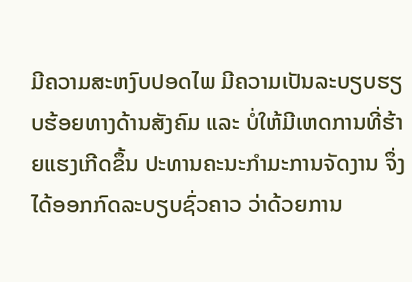ມີຄວາມສະຫງົບປອດໄພ ມີຄວາມເປັນລະບຽບຮຽບຮ້ອຍທາງດ້ານສັງຄົມ ແລະ ບໍ່ໃຫ້ມີເຫດການທີ່ຮ້າຍແຮງເກີດຂຶ້ນ ປະທານຄະນະກຳມະການຈັດງານ ຈຶ່ງໄດ້ອອກກົດລະບຽບຊົ່ວຄາວ ວ່າດ້ວຍການ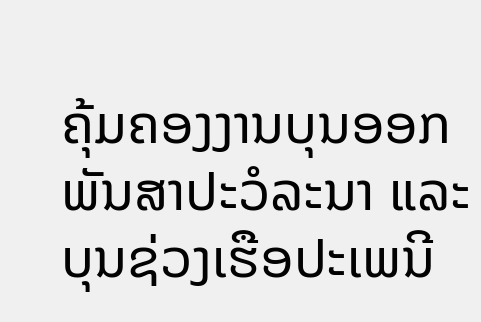ຄຸ້ມຄອງງານບຸນອອກພັນສາປະວໍລະນາ ແລະ ບຸນຊ່ວງເຮືອປະເພນີ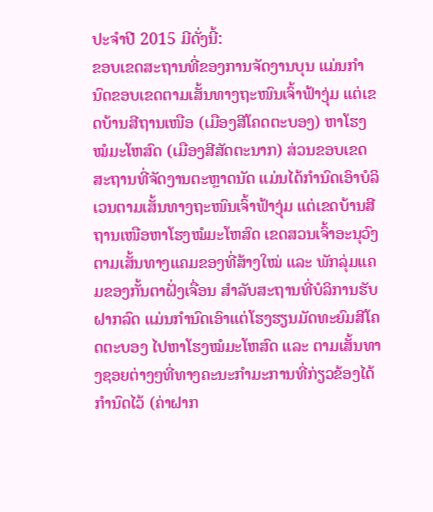ປະຈຳປີ 2015 ມີດັ່ງນີ້:
ຂອບເຂດສະຖານທີ່ຂອງການຈັດງານບຸນ ແມ່ນກຳນົດຂອບເຂດຕາມເສັ້ນທາງຖະໜົນເຈົ້າຟ້າງຸ່ມ ແຕ່ເຂດບ້ານສີຖານເໜືອ (ເມືອງສີໂຄດຕະບອງ) ຫາໂຮງໝໍມະໂຫສົດ (ເມືອງສີສັດຕະນາກ) ສ່ວນຂອບເຂດສະຖານທີ່ຈັດງານຕະຫຼາດນັດ ແມ່ນໄດ້ກຳນົດເອົາບໍລິເວນຕາມເສັ້ນທາງຖະໜົນເຈົ້າຟ້າງຸ່ມ ແຕ່ເຂດບ້ານສີຖານເໜືອຫາໂຮງໝໍມະໂຫສົດ ເຂດສວນເຈົ້າອະນຸວົງ ຕາມເສັ້ນທາງແຄມຂອງທີ່ສ້າງໃໝ່ ແລະ ພັກລຸ່ມແຄມຂອງກັ້ນຕາຝັ່ງເຈື່ອນ ສຳລັບສະຖານທີ່ບໍລິການຮັບຝາກລົດ ແມ່ນກຳນົດເອົາແຕ່ໂຮງຮຽນມັດທະຍົມສີໂຄດຕະບອງ ໄປຫາໂຮງໝໍມະໂຫສົດ ແລະ ຕາມເສັ້ນທາງຊອຍຕ່າງໆທີ່ທາງຄະນະກຳມະການທີ່ກ່ຽວຂ້ອງໄດ້ກຳນົດໄວ້ (ຄ່າຝາກ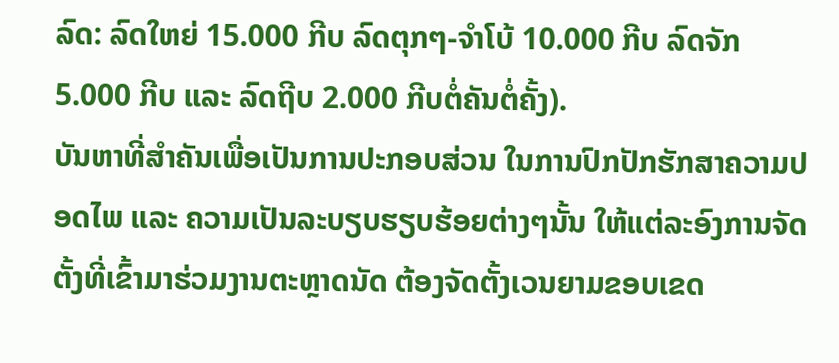ລົດ: ລົດໃຫຍ່ 15.000 ກີບ ລົດຕຸກໆ-ຈຳໂບ້ 10.000 ກີບ ລົດຈັກ 5.000 ກີບ ແລະ ລົດຖີບ 2.000 ກີບຕໍ່ຄັນຕໍ່ຄັ້ງ).
ບັນຫາທີ່ສຳຄັນເພື່ອເປັນການປະກອບສ່ວນ ໃນການປົກປັກຮັກສາຄວາມປອດໄພ ແລະ ຄວາມເປັນລະບຽບຮຽບຮ້ອຍຕ່າງໆນັ້ນ ໃຫ້ແຕ່ລະອົງການຈັດຕັ້ງທີ່ເຂົ້າມາຮ່ວມງານຕະຫຼາດນັດ ຕ້ອງຈັດຕັ້ງເວນຍາມຂອບເຂດ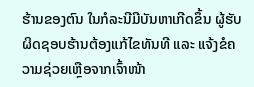ຮ້ານຂອງຕົນ ໃນກໍລະນີມີບັນຫາເກີດຂຶ້ນ ຜູ້ຮັບຜິດຊອບຮ້ານຕ້ອງແກ້ໄຂທັນທີ ແລະ ແຈ້ງຂໍຄວາມຊ່ວຍເຫຼືອຈາກເຈົ້າໜ້າ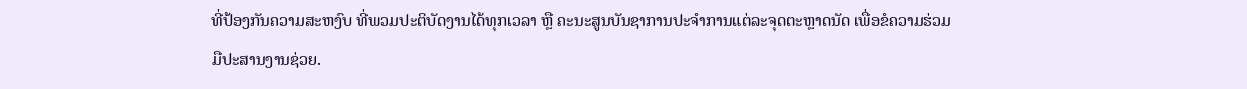ທີ່ປ້ອງກັນຄວາມສະຫງົບ ທີ່ພວມປະຕິບັດງານໄດ້ທຸກເວລາ ຫຼື ຄະນະສູນບັນຊາການປະຈຳການແຕ່ລະຈຸດຕະຫຼາດນັດ ເພື່ອຂໍຄວາມຮ່ວມມືປະສານງານຊ່ວຍ.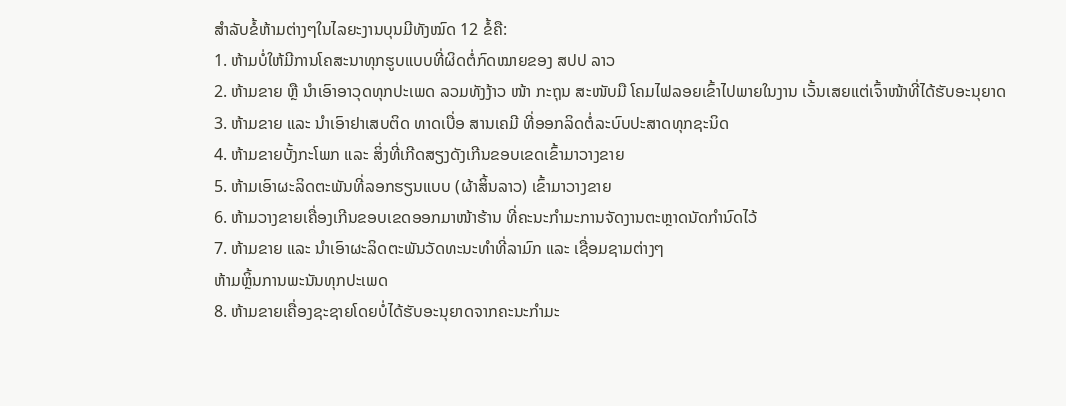ສຳລັບຂໍ້ຫ້າມຕ່າງໆໃນໄລຍະງານບຸນມີທັງໝົດ 12 ຂໍ້ຄື:
1. ຫ້າມບໍ່ໃຫ້ມີການໂຄສະນາທຸກຮູບແບບທີ່ຜິດຕໍ່ກົດໝາຍຂອງ ສປປ ລາວ
2. ຫ້າມຂາຍ ຫຼື ນຳເອົາອາວຸດທຸກປະເພດ ລວມທັງງ້າວ ໜ້າ ກະຖຸນ ສະໜັບມື ໂຄມໄຟລອຍເຂົ້າໄປພາຍໃນງານ ເວັ້ນເສຍແຕ່ເຈົ້າໜ້າທີ່ໄດ້ຮັບອະນຸຍາດ
3. ຫ້າມຂາຍ ແລະ ນຳເອົາຢາເສບຕິດ ທາດເບື່ອ ສານເຄມີ ທີ່ອອກລິດຕໍ່ລະບົບປະສາດທຸກຊະນິດ
4. ຫ້າມຂາຍບັ້ງກະໂພກ ແລະ ສິ່ງທີ່ເກີດສຽງດັງເກີນຂອບເຂດເຂົ້າມາວາງຂາຍ
5. ຫ້າມເອົາຜະລິດຕະພັນທີ່ລອກຮຽນແບບ (ຜ້າສິ້ນລາວ) ເຂົ້າມາວາງຂາຍ
6. ຫ້າມວາງຂາຍເຄື່ອງເກີນຂອບເຂດອອກມາໜ້າຮ້ານ ທີ່ຄະນະກຳມະການຈັດງານຕະຫຼາດນັດກຳນົດໄວ້
7. ຫ້າມຂາຍ ແລະ ນຳເອົາຜະລິດຕະພັນວັດທະນະທຳທີ່ລາມົກ ແລະ ເຊື່ອມຊາມຕ່າງໆ
ຫ້າມຫຼິ້ນການພະນັນທຸກປະເພດ
8. ຫ້າມຂາຍເຄື່ອງຊະຊາຍໂດຍບໍ່ໄດ້ຮັບອະນຸຍາດຈາກຄະນະກຳມະ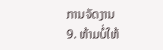ການຈັດງານ
9. ຫ້າມບໍ່ໃຫ້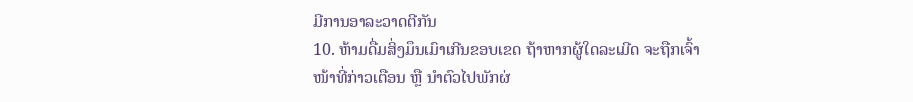ມີການອາລະວາດຕີກັນ
10. ຫ້າມດື່ມສິ່ງມຶນເມົາເກີນຂອບເຂດ ຖ້າຫາກຜູ້ໃດລະເມີດ ຈະຖືກເຈົ້າໜ້າທີ່ກ່າວເຕືອນ ຫຼື ນຳຕົວໄປພັກຜ່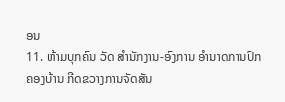ອນ
11. ຫ້າມບຸກຄົນ ວັດ ສຳນັກງານ-ອົງການ ອຳນາດການປົກຄອງບ້ານ ກີດຂວາງການຈັດສັນ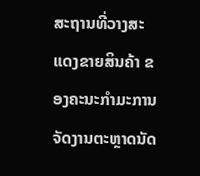ສະຖານທີ່ວາງສະແດງຂາຍສິນຄ້າ ຂອງຄະນະກຳມະການຈັດງານຕະຫຼາດນັດ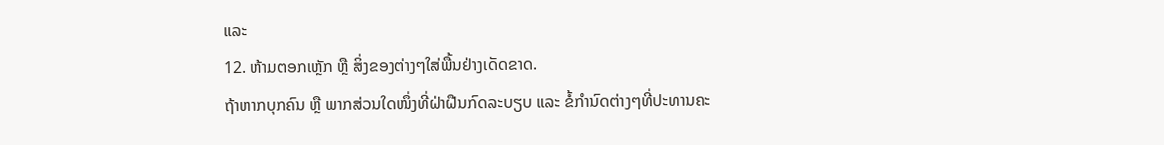ແລະ
12. ຫ້າມຕອກເຫຼັກ ຫຼື ສິ່ງຂອງຕ່າງໆໃສ່ພື້ນຢ່າງເດັດຂາດ.
ຖ້າຫາກບຸກຄົນ ຫຼື ພາກສ່ວນໃດໜຶ່ງທີ່ຝ່າຝືນກົດລະບຽບ ແລະ ຂໍ້ກຳນົດຕ່າງໆທີ່ປະທານຄະ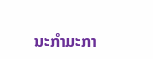ນະກຳມະກາ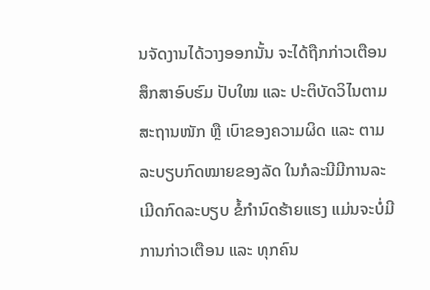ນຈັດງານໄດ້ວາງອອກນັ້ນ ຈະໄດ້ຖືກກ່າວເຕືອນ ສຶກສາອົບຮົມ ປັບໃໝ ແລະ ປະຕິບັດວິໄນຕາມສະຖານໜັກ ຫຼື ເບົາຂອງຄວາມຜິດ ແລະ ຕາມລະບຽບກົດໝາຍຂອງລັດ ໃນກໍລະນີມີການລະເມີດກົດລະບຽບ ຂໍ້ກຳນົດຮ້າຍແຮງ ແມ່ນຈະບໍ່ມີການກ່າວເຕືອນ ແລະ ທຸກຄົນ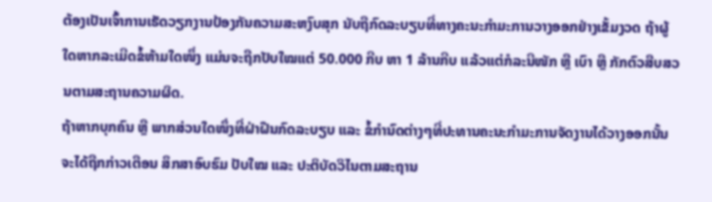ຕ້ອງເປັນເຈົ້າການເຮັດວຽກງານປ້ອງກັນຄວາມສະຫງົບສຸກ ນັບຖືກົດລະບຽບທີ່ທາງຄະນະກຳມະການວາງອອກຢ່າງເຂັ້ມງວດ ຖ້າຜູ້ໃດຫາກລະເມີດຂໍ້ຫ້າມໃດໜຶ່ງ ແມ່ນຈະຖືກປັບໃໝແຕ່ 50.000 ກີບ ຫາ 1 ລ້ານກີບ ແລ້ວແຕ່ກໍລະນີໜັກ ຫຼື ເບົາ ຫຼື ກັກຕົວສືບສວນຕາມສະຖານຄວາມຜິດ.
ຖ້າຫາກບຸກຄົນ ຫຼື ພາກສ່ວນໃດໜຶ່ງທີ່ຝ່າຝືນກົດລະບຽບ ແລະ ຂໍ້ກຳນົດຕ່າງໆທີ່ປະທານຄະນະກຳມະການຈັດງານໄດ້ວາງອອກນັ້ນ ຈະໄດ້ຖືກກ່າວເຕືອນ ສຶກສາອົບຮົມ ປັບໃໝ ແລະ ປະຕິບັດວິໄນຕາມສະຖານ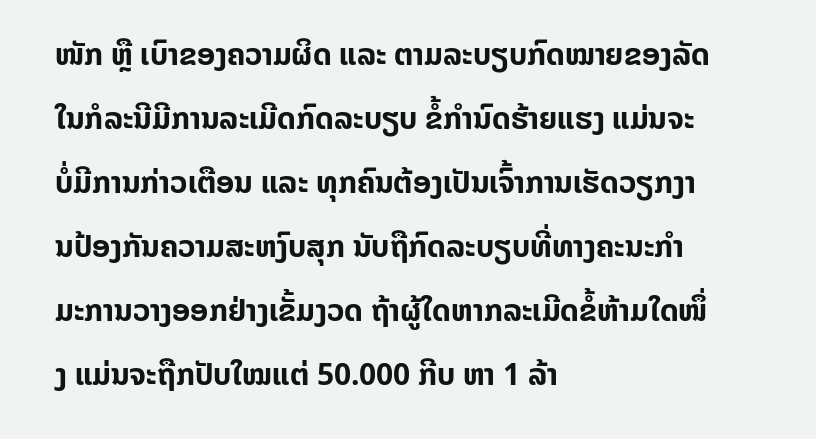ໜັກ ຫຼື ເບົາຂອງຄວາມຜິດ ແລະ ຕາມລະບຽບກົດໝາຍຂອງລັດ ໃນກໍລະນີມີການລະເມີດກົດລະບຽບ ຂໍ້ກຳນົດຮ້າຍແຮງ ແມ່ນຈະບໍ່ມີການກ່າວເຕືອນ ແລະ ທຸກຄົນຕ້ອງເປັນເຈົ້າການເຮັດວຽກງານປ້ອງກັນຄວາມສະຫງົບສຸກ ນັບຖືກົດລະບຽບທີ່ທາງຄະນະກຳມະການວາງອອກຢ່າງເຂັ້ມງວດ ຖ້າຜູ້ໃດຫາກລະເມີດຂໍ້ຫ້າມໃດໜຶ່ງ ແມ່ນຈະຖືກປັບໃໝແຕ່ 50.000 ກີບ ຫາ 1 ລ້າ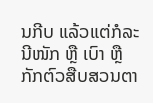ນກີບ ແລ້ວແຕ່ກໍລະນີໜັກ ຫຼື ເບົາ ຫຼື ກັກຕົວສືບສວນຕາ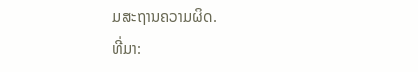ມສະຖານຄວາມຜິດ.
ທີ່ມາ: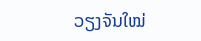ວຽງຈັນໃໝ່